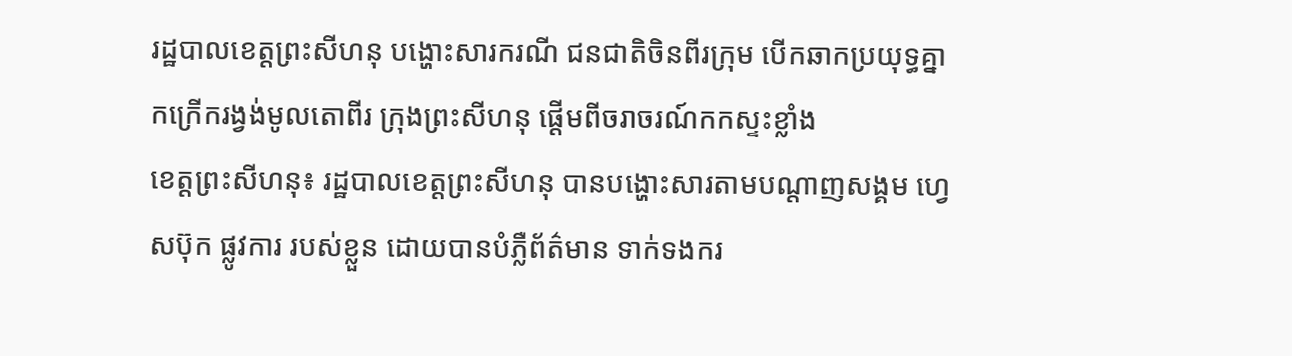រដ្ឋបាលខេត្តព្រះសីហនុ បង្ហោះសារករណី ជនជាតិចិនពីរក្រុម បើកឆាកប្រយុទ្ធគ្នាកក្រើករង្វង់មូលតោពីរ ក្រុងព្រះសីហនុ ផ្តើមពីចរាចរណ៍កកស្ទះខ្លាំង
ខេត្តព្រះសីហនុ៖ រដ្ឋបាលខេត្តព្រះសីហនុ បានបង្ហោះសារតាមបណ្តាញសង្គម ហ្វេសប៊ុក ផ្លូវការ របស់ខ្លួន ដោយបានបំភ្លឺព័ត៌មាន ទាក់ទងករ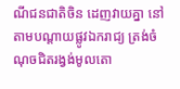ណីជនជាតិចិន ដេញវាយគ្នា នៅតាមបណ្តាយផ្លូវឯករាជ្យ ត្រង់ចំណុចជិតរង្វង់មូលតោ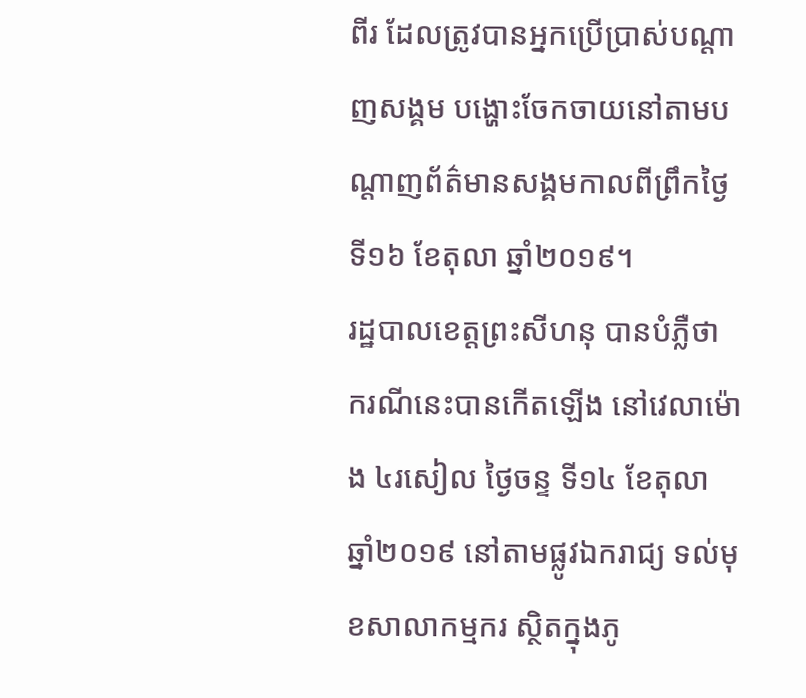ពីរ ដែលត្រូវបានអ្នកប្រើប្រាស់បណ្តាញសង្គម បង្ហោះចែកចាយនៅតាមបណ្តាញព័ត៌មានសង្គមកាលពីព្រឹកថ្ងៃទី១៦ ខែតុលា ឆ្នាំ២០១៩។
រដ្ឋបាលខេត្តព្រះសីហនុ បានបំភ្លឺថា ករណីនេះបានកើតឡើង នៅវេលាម៉ោង ៤រសៀល ថ្ងៃចន្ទ ទី១៤ ខែតុលា ឆ្នាំ២០១៩ នៅតាមផ្លូវឯករាជ្យ ទល់មុខសាលាកម្មករ ស្ថិតក្នុងភូ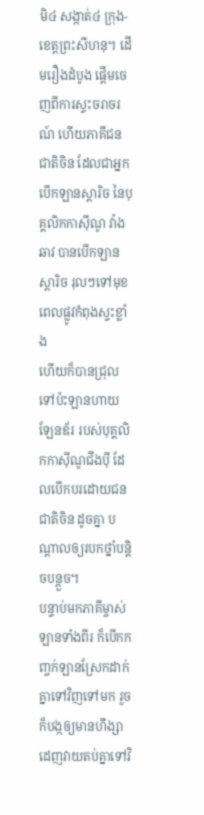មិ៤ សង្កាត់៤ ក្រុង-ខេត្តព្រះសីហនុ។ ដើមរឿងដំបូង ផ្តើមចេញពីការស្ទះចរាចរណ៍ ហើយភាគីជនជាតិចិន ដែលជាអ្នកបើកឡានស្តារិច នៃបុគ្គលិកកាស៊ីណូ វ៉ាង ឆាវ បានបើកឡានស្តារិច រុលៗទៅមុខពេលផ្លូវកំពុងស្ទះខ្លាំង
ហើយក៏បានជ្រុលទៅប៉ះឡានហាយឡែនឌ័រ របស់បុគ្គលិកកាស៊ីណូជីងប៉ី ដែលបើកបរដោយជនជាតិចិន ដូចគ្នា បណ្តាលឲ្យរបកថ្នាំបន្តិចបន្តួច។
បន្ទាប់មកភាគីម្ចាស់ឡានទាំងពីរ ក៏បើកកញ្ចក់ឡានស្រែកដាក់គ្នាទៅវិញទៅមក រួចក៏បង្កឲ្យមានហឹង្សាដេញវាយតប់គ្នាទៅវិ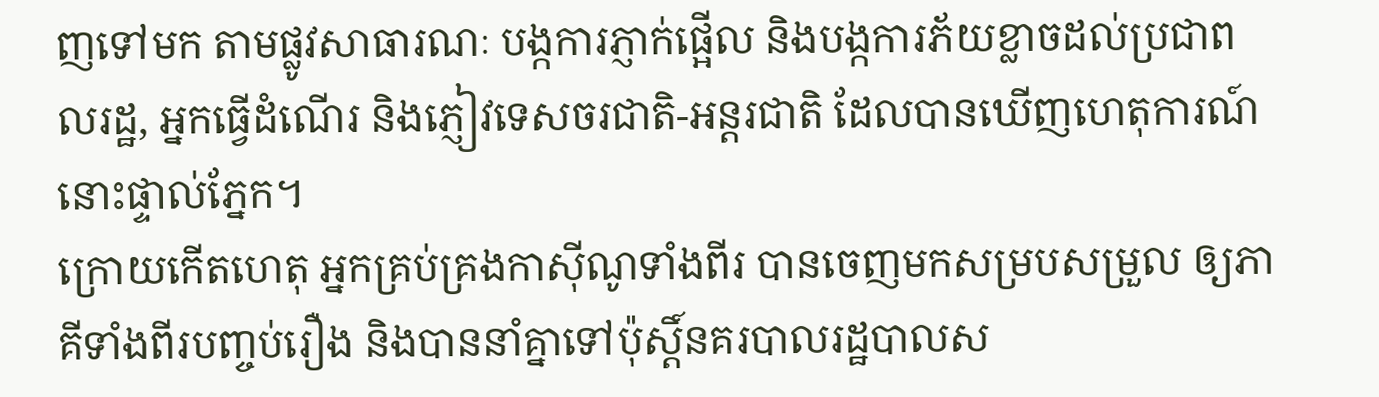ញទៅមក តាមផ្លូវសាធារណៈ បង្កការភ្ញាក់ផ្អើល និងបង្កការភ័យខ្លាចដល់ប្រជាពលរដ្ឋ, អ្នកធ្វើដំណើរ និងភ្ញៀវទេសចរជាតិ-អន្តរជាតិ ដែលបានឃើញហេតុការណ៍នោះផ្ទាល់ភ្នែក។
ក្រោយកើតហេតុ អ្នកគ្រប់គ្រងកាស៊ីណូទាំងពីរ បានចេញមកសម្របសម្រួល ឲ្យភាគីទាំងពីរបញ្ចប់រឿង និងបាននាំគ្នាទៅប៉ុស្តិ៍នគរបាលរដ្ឋបាលស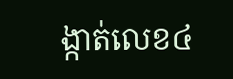ង្កាត់លេខ៤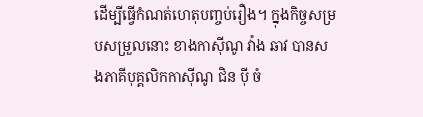ដើម្បីធ្វើកំណត់ហេតុបញ្ចប់រឿង។ ក្នុងកិច្ចសម្របសម្រួលនោះ ខាងកាស៊ីណូ វ៉ាង ឆាវ បានសងភាគីបុគ្គលិកកាស៊ីណូ ជិន ប៉ី ចំ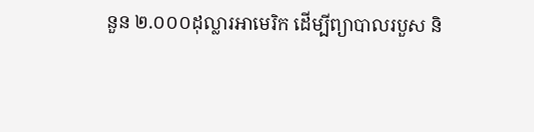នួន ២.០០០ដុល្លារអាមេរិក ដើម្បីព្យាបាលរបួស និ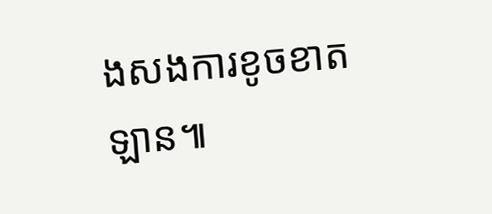ងសងការខូចខាតឡាន៕